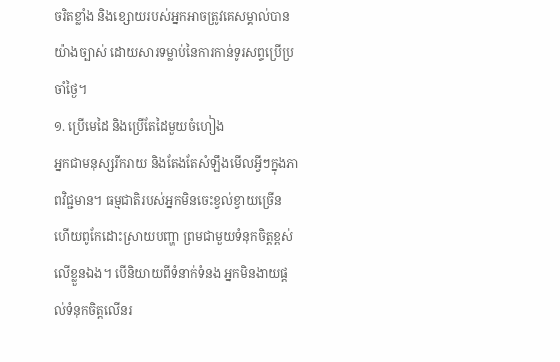ចរិតខ្លាំង និងខ្សោយរបស់អ្នកអាចត្រូវគេសម្គាល់បានយ៉ាងច្បាស់ ដោយសារទម្លាប់នៃការកាន់ទូរសព្ទប្រើប្រចាំថ្ងៃ។
១. ប្រើមេដៃ និងប្រើតែដៃមួយចំហៀង
អ្នកជាមនុស្សរីករាយ និងតែងតែសំឡឹងមើលអ្វីៗក្នុងភាពវិជ្ជមាន។ ធម្មជាតិរបស់អ្នកមិនចេះខ្វល់ខ្វាយច្រើន ហើយពូកែដោះស្រាយបញ្ហា ព្រមជាមួយទំនុកចិត្តខ្ពស់លើខ្លួនឯង។ បើនិយាយពីទំនាក់ទំនង អ្នកមិនងាយផ្ដល់ទំនុកចិត្តលើនរ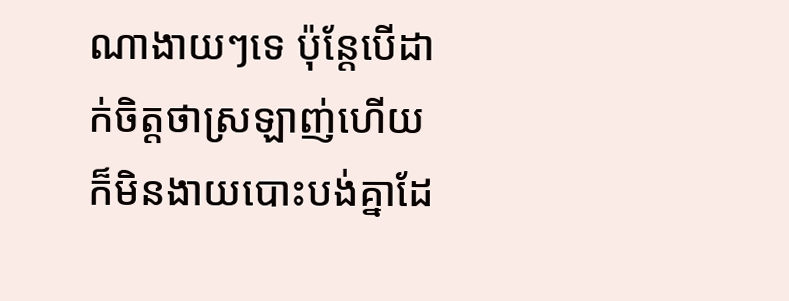ណាងាយៗទេ ប៉ុន្តែបើដាក់ចិត្តថាស្រឡាញ់ហើយ ក៏មិនងាយបោះបង់គ្នាដែ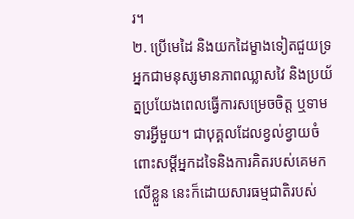រ។
២. ប្រើមេដៃ និងយកដៃម្ខាងទៀតជួយទ្រ
អ្នកជាមនុស្សមានភាពឈ្លាសវៃ និងប្រយ័ត្នប្រយែងពេលធ្វើការសម្រេចចិត្ត ឬទាមទារអ្វីមួយ។ ជាបុគ្គលដែលខ្វល់ខ្វាយចំពោះសម្ដីអ្នកដទៃនិងការគិតរបស់គេមកលើខ្លួន នេះក៏ដោយសារធម្មជាតិរបស់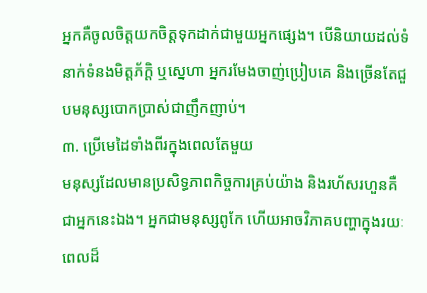អ្នកគឺចូលចិត្តយកចិត្តទុកដាក់ជាមួយអ្នកផ្សេង។ បើនិយាយដល់ទំនាក់ទំនងមិត្តភ័ក្ដិ ឬស្នេហា អ្នករមែងចាញ់ប្រៀបគេ និងច្រើនតែជួបមនុស្សបោកប្រាស់ជាញឹកញាប់។
៣. ប្រើមេដៃទាំងពីរក្នុងពេលតែមួយ
មនុស្សដែលមានប្រសិទ្ធភាពកិច្ចការគ្រប់យ៉ាង និងរហ័សរហួនគឺជាអ្នកនេះឯង។ អ្នកជាមនុស្សពូកែ ហើយអាចវិភាគបញ្ហាក្នុងរយៈពេលដ៏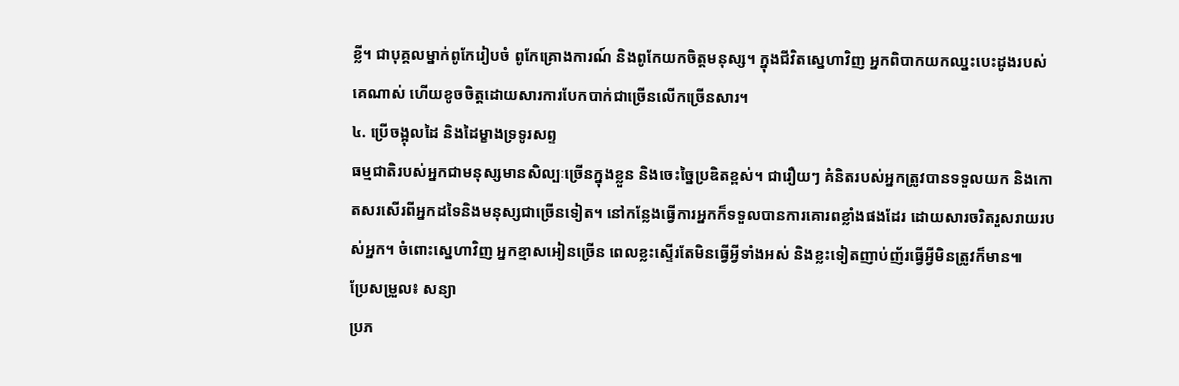ខ្លី។ ជាបុគ្គលម្នាក់ពូកែរៀបចំ ពូកែគ្រោងការណ៍ និងពូកែយកចិត្តមនុស្ស។ ក្នុងជីវិតស្នេហាវិញ អ្នកពិបាកយកឈ្នះបេះដូងរបស់គេណាស់ ហើយខូចចិត្តដោយសារការបែកបាក់ជាច្រើនលើកច្រើនសារ។
៤. ប្រើចង្អុលដៃ និងដៃម្ខាងទ្រទូរសព្ទ
ធម្មជាតិរបស់អ្នកជាមនុស្សមានសិល្បៈច្រើនក្នុងខ្លួន និងចេះច្នៃប្រឌិតខ្ពស់។ ជារឿយៗ គំនិតរបស់អ្នកត្រូវបានទទួលយក និងកោតសរសើរពីអ្នកដទៃនិងមនុស្សជាច្រើនទៀត។ នៅកន្លែងធ្វើការអ្នកក៏ទទួលបានការគោរពខ្លាំងផងដែរ ដោយសារចរិតរួសរាយរបស់អ្នក។ ចំពោះស្នេហាវិញ អ្នកខ្មាសអៀនច្រើន ពេលខ្លះស្ទើរតែមិនធ្វើអ្វីទាំងអស់ និងខ្លះទៀតញាប់ញ័រធ្វើអ្វីមិនត្រូវក៏មាន៕
ប្រែសម្រួល៖ សន្យា
ប្រភ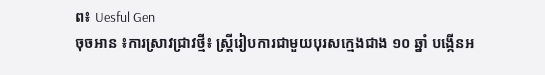ព៖ Uesful Gen
ចុចអាន ៖ការស្រាវជ្រាវថ្មី៖ ស្ត្រីរៀបការជាមួយបុរសក្មេងជាង ១០ ឆ្នាំ បង្កើនអ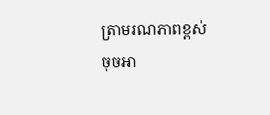ត្រាមរណភាពខ្ពស់
ចុចអា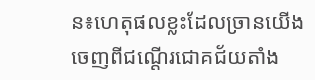ន៖ហេតុផលខ្លះដែលច្រានយើងចេញពីជណ្ដើរជោគជ័យតាំង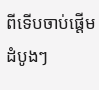ពីទើបចាប់ផ្ដើមដំបូងៗ